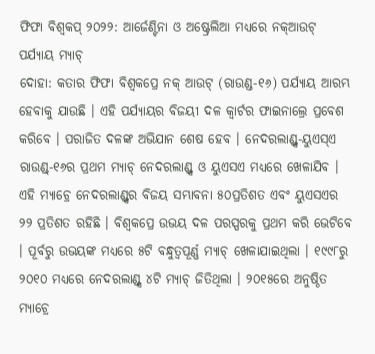ଫିଫା ବିଶ୍ୱକପ୍ ୨୦୨୨: ଆର୍ଜେଣ୍ଟିନା ଓ ଅଷ୍ଟ୍ରେଲିଆ ମଧ୍ୟରେ ନକ୍ଆଉଟ୍ ପର୍ଯ୍ୟାୟ ମ୍ୟାଚ୍
ଦୋହା: କତାର ଫିଫା ବିଶ୍ୱକପ୍ରେ ନକ୍ ଆଉଟ୍ (ରାଉଣ୍ଡ-୧୬) ପର୍ଯ୍ୟାୟ ଆରମ୍ଭ ହେବାକୁ ଯାଉଛି । ଏହି ପର୍ଯ୍ୟାୟର ବିଜୟୀ ଦଳ କ୍ୱାର୍ଟର ଫାଇନାଲ୍ରେ ପ୍ରବେଶ କରିବେ । ପରାଜିତ ଦଳଙ୍କ ଅଭିଯାନ ଶେଷ ହେବ । ନେଦରଲାଣ୍ଡ୍ସ-ୟୁଏସ୍ଏ ରାଉଣ୍ଡ୍-୧୬ର ପ୍ରଥମ ମ୍ୟାଚ୍ ନେଦରଲାଣ୍ଡ୍ସ ଓ ୟୁଏସଏ ମଧ୍ୟରେ ଖେଳାଯିବ । ଏହି ମ୍ୟାଚ୍ରେ ନେଦରଲାଣ୍ଡ୍ସର ବିଜୟ ସମ୍ଭାବନା ୫୦ପ୍ରତିଶତ ଏବଂ ୟୁଏସଏର ୨୨ ପ୍ରତିଶତ ରହିଛି । ବିଶ୍ୱକପ୍ରେ ଉଭୟ ଦଳ ପରସ୍ପରକୁ ପ୍ରଥମ କରି ଭେଟିବେ । ପୂର୍ବରୁ ଉଭୟଙ୍କ ମଧ୍ୟରେ ୫ଟି ବନ୍ଧୁତ୍ୱପୂର୍ଣ୍ଣ ମ୍ୟାଚ୍ ଖେଳାଯାଇଥିଲା । ୧୯୯୮ରୁ ୨୦୧୦ ମଧ୍ୟରେ ନେଦରଲାଣ୍ଡ୍ସ ୪ଟି ମ୍ୟାଚ୍ ଜିତିଥିଲା । ୨୦୧୫ରେ ଅନୁଷ୍ଠିତ ମ୍ୟାଚ୍ରେ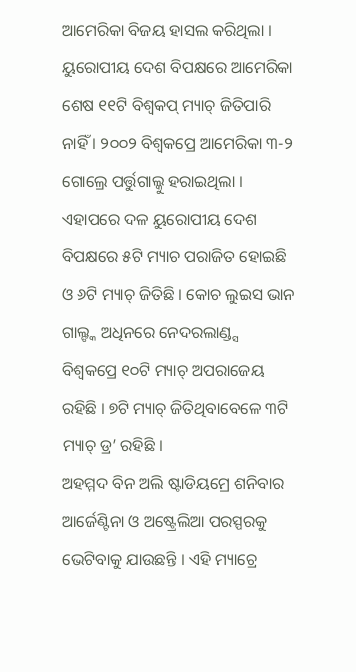ଆମେରିକା ବିଜୟ ହାସଲ କରିଥିଲା ।
ୟୁରୋପୀୟ ଦେଶ ବିପକ୍ଷରେ ଆମେରିକା ଶେଷ ୧୧ଟି ବିଶ୍ୱକପ୍ ମ୍ୟାଚ୍ ଜିତିପାରି ନାହିଁ । ୨୦୦୨ ବିଶ୍ୱକପ୍ରେ ଆମେରିକା ୩-୨ ଗୋଲ୍ରେ ପର୍ତ୍ତୁଗାଲ୍କୁ ହରାଇଥିଲା । ଏହାପରେ ଦଳ ୟୁରୋପୀୟ ଦେଶ ବିପକ୍ଷରେ ୫ଟି ମ୍ୟାଚ ପରାଜିତ ହୋଇଛି ଓ ୬ଟି ମ୍ୟାଚ୍ ଜିତିଛି । କୋଚ ଲୁଇସ ଭାନ ଗାଲ୍ଙ୍କ ଅଧିନରେ ନେଦରଲାଣ୍ଡ୍ସ ବିଶ୍ୱକପ୍ରେ ୧୦ଟି ମ୍ୟାଚ୍ ଅପରାଜେୟ ରହିଛି । ୭ଟି ମ୍ୟାଚ୍ ଜିତିଥିବାବେଳେ ୩ଟି ମ୍ୟାଚ୍ ଡ୍ର’ ରହିଛି ।
ଅହମ୍ମଦ ବିନ ଅଲି ଷ୍ଟାଡିୟମ୍ରେ ଶନିବାର ଆର୍ଜେଣ୍ଟିନା ଓ ଅଷ୍ଟ୍ରେଲିଆ ପରସ୍ପରକୁ ଭେଟିବାକୁ ଯାଉଛନ୍ତି । ଏହି ମ୍ୟାଚ୍ରେ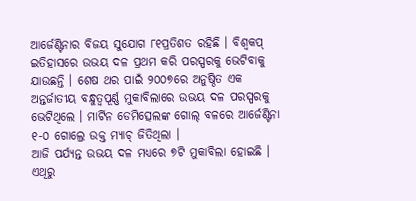ଆର୍ଜେଣ୍ଟିନାର ବିଜୟ ସୁଯୋଗ ୮୧ପ୍ରତିଶତ ରହିଛି । ବିଶ୍ୱକପ୍ ଇତିହାସରେ ଉଭୟ ଦଳ ପ୍ରଥମ କରି ପରସ୍ପରକୁ ଭେଟିବାକୁ ଯାଉଛନ୍ତି । ଶେଷ ଥର ପାଇଁ ୨୦୦୭ରେ ଅନୁଷ୍ଠିତ ଏକ ଅନ୍ତର୍ଜାତୀୟ ବନ୍ଧୁତ୍ୱପୂର୍ଣ୍ଣ ମୁକାବିଲାରେ ଉଭୟ ଦଳ ପରସ୍ପରକୁ ଭେଟିଥିଲେ । ମାର୍ଟିନ ଡେମିତ୍ସେଲଙ୍କ ଗୋଲ୍ ବଳରେ ଆର୍ଜେଣ୍ଟିନା ୧-୦ ଗୋଲ୍ରେ ଉକ୍ତ ମ୍ୟାଚ୍ ଜିତିଥିଲା ।
ଆଜି ପର୍ଯ୍ୟନ୍ତ ଉଭୟ ଦଳ ମଧ୍ୟରେ ୭ଟି ମୁକାବିଲା ହୋଇଛି । ଏଥିରୁ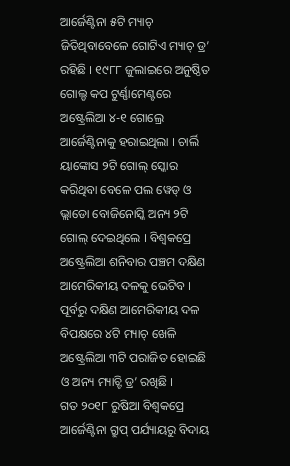ଆର୍ଜେଣ୍ଟିନା ୫ଟି ମ୍ୟାଚ୍ ଜିତିଥିବାବେଳେ ଗୋଟିଏ ମ୍ୟାଚ୍ ଡ୍ର’ ରହିଛି । ୧୯୮୮ ଜୁଲାଇରେ ଅନୁଷ୍ଠିତ ଗୋଲ୍ଡ କପ ଟୁର୍ଣ୍ଣାମେଣ୍ଟରେ ଅଷ୍ଟ୍ରେଲିଆ ୪-୧ ଗୋଲ୍ରେ ଆର୍ଜେଣ୍ଟିନାକୁ ହରାଇଥିଲା । ଚାର୍ଲି ୟାଙ୍କୋସ ୨ଟି ଗୋଲ୍ ସ୍କୋର କରିଥିବା ବେଳେ ପଲ ୱେଡ୍ ଓ ଭ୍ଲାଡୋ ବୋଜିନୋସ୍କି ଅନ୍ୟ ୨ଟି ଗୋଲ୍ ଦେଇଥିଲେ । ବିଶ୍ୱକପ୍ରେ ଅଷ୍ଟ୍ରେଲିଆ ଶନିବାର ପଞ୍ଚମ ଦକ୍ଷିଣ ଆମେରିକୀୟ ଦଳକୁ ଭେଟିବ । ପୂର୍ବରୁ ଦକ୍ଷିଣ ଆମେରିକୀୟ ଦଳ ବିପକ୍ଷରେ ୪ଟି ମ୍ୟାଚ୍ ଖେଳି ଅଷ୍ଟ୍ରେଲିଆ ୩ଟି ପରାଜିତ ହୋଇଛି ଓ ଅନ୍ୟ ମ୍ୟାଚ୍ଟି ଡ୍ର’ ରଖିଛି ।
ଗତ ୨୦୧୮ ରୁଷିଆ ବିଶ୍ୱକପ୍ରେ ଆର୍ଜେଣ୍ଟିନା ଗ୍ରୁପ୍ ପର୍ଯ୍ୟାୟରୁ ବିଦାୟ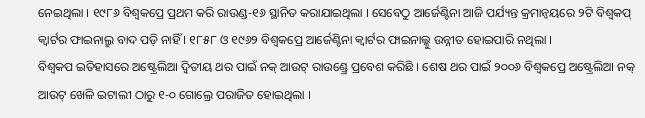ନେଇଥିଲା । ୧୯୮୬ ବିଶ୍ୱକପ୍ରେ ପ୍ରଥମ କରି ରାଉଣ୍ଡ-୧୬ ସ୍ଥାନିତ କରାଯାଇଥିଲା । ସେବେଠୁ ଆର୍ଜେଣ୍ଟିନା ଆଜି ପର୍ଯ୍ୟନ୍ତ କ୍ରମାନ୍ୱୟରେ ୨ଟି ବିଶ୍ୱକପ୍ କ୍ୱାର୍ଟର ଫାଇନାଲ୍ରୁ ବାଦ ପଡ଼ି ନାହିଁ । ୧୮୫୮ ଓ ୧୯୬୨ ବିଶ୍ୱକପ୍ରେ ଆର୍ଜେଣ୍ଟିନା କ୍ୱାର୍ଟର ଫାଇନାଲ୍କୁ ଉନ୍ନୀତ ହୋଇପାରି ନଥିଲା ।
ବିଶ୍ୱକପ ଇତିହାସରେ ଅଷ୍ଟ୍ରେଲିଆ ଦ୍ୱିତୀୟ ଥର ପାଇଁ ନକ୍ ଆଉଟ୍ ରାଉଣ୍ଡ୍ରେ ପ୍ରବେଶ କରିଛି । ଶେଷ ଥର ପାଇଁ ୨୦୦୬ ବିଶ୍ୱକପ୍ରେ ଅଷ୍ଟ୍ରେଲିଆ ନକ୍ ଆଉଟ୍ ଖେଳି ଇଟାଲୀ ଠାରୁ ୧-୦ ଗୋଲ୍ରେ ପରାଜିତ ହୋଇଥିଲା ।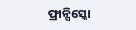ଫ୍ରାନ୍ସିସ୍କୋ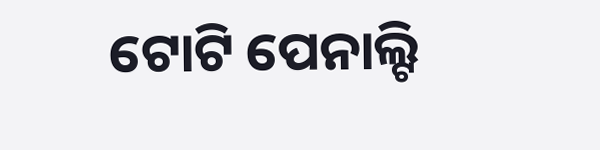ଟୋଟି ପେନାଲ୍ଟି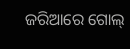ଜରିଆରେ ଗୋଲ୍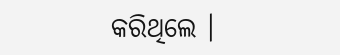କରିଥିଲେ ।